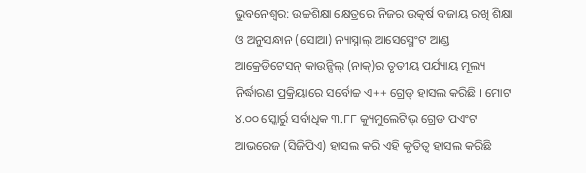ଭୁବନେଶ୍ୱର: ଉଚ୍ଚଶିକ୍ଷା କ୍ଷେତ୍ରରେ ନିଜର ଉତ୍କର୍ଷ ବଜାୟ ରଖି ଶିକ୍ଷା ଓ ଅନୁସନ୍ଧାନ (ସୋଆ) ନ୍ୟାସ୍ନାଲ୍ ଆସେସ୍ମେଂଟ ଆଣ୍ଡ ଆକ୍ରେଡିଟେସନ୍ କାଉନ୍ସିଲ୍ (ନାକ୍)ର ତୃତୀୟ ପର୍ଯ୍ୟାୟ ମୂଲ୍ୟ ନିର୍ଦ୍ଧାରଣ ପ୍ରକ୍ରିୟାରେ ସର୍ବୋଚ୍ଚ ଏ++ ଗ୍ରେଡ୍ ହାସଲ କରିଛି । ମୋଟ ୪.୦୦ ସ୍କୋର୍ରୁ ସର୍ବାଧିକ ୩.୮୮ କ୍ୟୁମୁଲେଟିଭ୍ ଗ୍ରେଡ ପଏଂଟ ଆଭରେଜ (ସିଜିପିଏ) ହାସଲ କରି ଏହି କୃତିତ୍ୱ ହାସଲ କରିଛି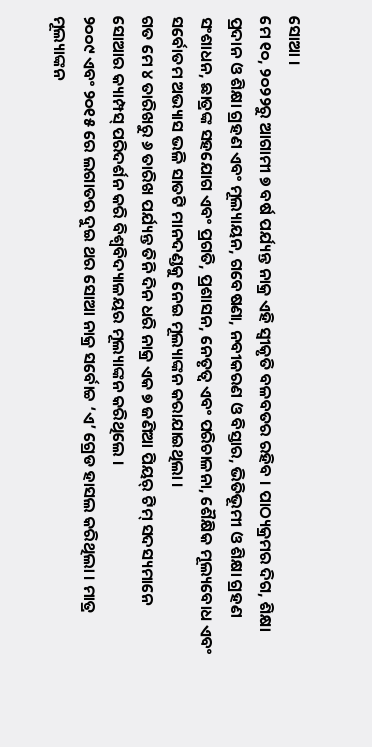ସୋଆ ।
ମେ ୧୦, ୨୦୨୨ରୁ ଆଗାମୀ ୭ ବର୍ଷ ପର୍ଯ୍ୟନ୍ତ ନାକ୍ର ଏହି ସ୍ୱୀକୃତି ବଳବତର ରହିବ । ପାଠ୍ୟକ୍ରମର ଦିଗ, ଶିକ୍ଷା ପ୍ରଦାନ ଓ ଶିକ୍ଷା ଗ୍ରହଣ ଏବଂ ମୂଲ୍ୟାୟନ, ଗବେଷଣା, ନବୀକରଣ ଓ ବିସ୍ତାର, ଭିତିଭୂମୀ ଓ ଶିକ୍ଷା ଗ୍ରହଣ ସଂଶାଧନ, ଛାତ୍ରଙ୍କ ସହଯୋଗ ଏବଂ ପ୍ରଗତି, ପ୍ରଶାସନ, ନେତୃତ୍ୱ ଏବଂ ପରିଚାଳନା, ଶୈକ୍ଷିକ ମୂଲ୍ୟବୋଧ ଏବଂ ସର୍ବୋତମ ଅଭ୍ୟାସ ଭଳି ସାତଟି ମାନଦଣ୍ଡକୁ ନେଇ ମୂଲ୍ୟାଙ୍କନ କରାଯାଇଥିଲା ।
ଗତ ମେ ୪ ତାରିଖରୁ ୬ ତାରିଖ ପର୍ଯ୍ୟନ୍ତ ତିନି ଦିନ ଧରି ନାକ୍ର ଏକ ୭ ଜଣିଆ ପିୟର୍ ଟିମ୍ ସଦସ୍ୟମାନେ ସୋଆର କ୍ୟାମ୍ପସ୍ ପରିଦର୍ଶନ କରି ବିଶ୍ୱବିଦ୍ୟାଳୟର ମୂଲ୍ୟାଙ୍କନ କରିଥିଲେ ।
୨୦୦୯ ଏବଂ ୨୦୧୫ ରେ ଲଗାତର ଦୁଇ ଥର ସୋଆ ନାକ୍ର ସର୍ବୋଚ୍ଚ ‘ଏ’ ଗ୍ରେଡ ହାସଲ କରିଥିଲା । ମାତ୍ର ମୂଲ୍ୟାଙ୍କନ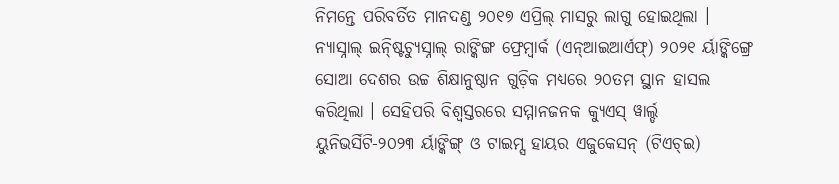ନିମନ୍ତେ ପରିବର୍ତିତ ମାନଦଣ୍ଡ ୨୦୧୭ ଏପ୍ରିଲ୍ ମାସରୁ ଲାଗୁ ହୋଇଥିଲା ।
ନ୍ୟାସ୍ନାଲ୍ ଇନ୍ଷ୍ଟିଚ୍ୟୁସ୍ନାଲ୍ ରାଙ୍କିଙ୍ଗ ଫ୍ରେମ୍ୱାର୍କ (ଏନ୍ଆଇଆର୍ଏଫ୍) ୨୦୨୧ ର୍ୟାଙ୍କିଙ୍ଗ୍ରେ ସୋଆ ଦେଶର ଉଚ୍ଚ ଶିକ୍ଷାନୁଷ୍ଠାନ ଗୁଡ଼ିକ ମଧ୍ୟରେ ୨୦ତମ ସ୍ଥାନ ହାସଲ କରିଥିଲା । ସେହିପରି ବିଶ୍ୱସ୍ତରରେ ସମ୍ମାନଜନକ କ୍ୟୁଏସ୍ ୱାର୍ଲ୍ଡ ୟୁନିଭର୍ସିଟି-୨୦୨୩ ର୍ୟାଙ୍କିଙ୍ଗ୍ ଓ ଟାଇମ୍ସ ହାୟର ଏଜୁକେସନ୍ (ଟିଏଚ୍ଇ)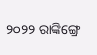୨୦୨୨ ରାଙ୍କିଙ୍ଗ୍ରେ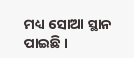ମଧ୍ୟ ସୋଆ ସ୍ଥାନ ପାଇଛି ।